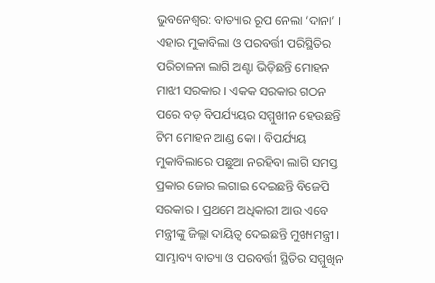ଭୁବନେଶ୍ବର: ବାତ୍ୟାର ରୂପ ନେଲା ‘ଦାନା’ । ଏହାର ମୁକାବିଲା ଓ ପରବର୍ତ୍ତୀ ପରିସ୍ଥିତିର ପରିଚାଳନା ଲାଗି ଅଣ୍ଟା ଭିଡ଼ିଛନ୍ତି ମୋହନ ମାଝୀ ସରକାର । ଏକକ ସରକାର ଗଠନ ପରେ ବଡ଼ ବିପର୍ଯ୍ୟୟର ସମ୍ମୁଖୀନ ହେଉଛନ୍ତି ଟିମ ମୋହନ ଆଣ୍ଡ କୋ । ବିପର୍ଯ୍ୟୟ ମୁକାବିଲାରେ ପଛୁଆ ନରହିବା ଲାଗି ସମସ୍ତ ପ୍ରକାର ଜୋର ଲଗାଇ ଦେଇଛନ୍ତି ବିଜେପି ସରକାର । ପ୍ରଥମେ ଅଧିକାରୀ ଆଉ ଏବେ ମନ୍ତ୍ରୀଙ୍କୁ ଜିଲ୍ଲା ଦାୟିତ୍ବ ଦେଇଛନ୍ତି ମୁଖ୍ୟମନ୍ତ୍ରୀ । ସାମ୍ଭାବ୍ୟ ବାତ୍ୟା ଓ ପରବର୍ତ୍ତୀ ସ୍ଥିତିର ସମ୍ମୁଖିନ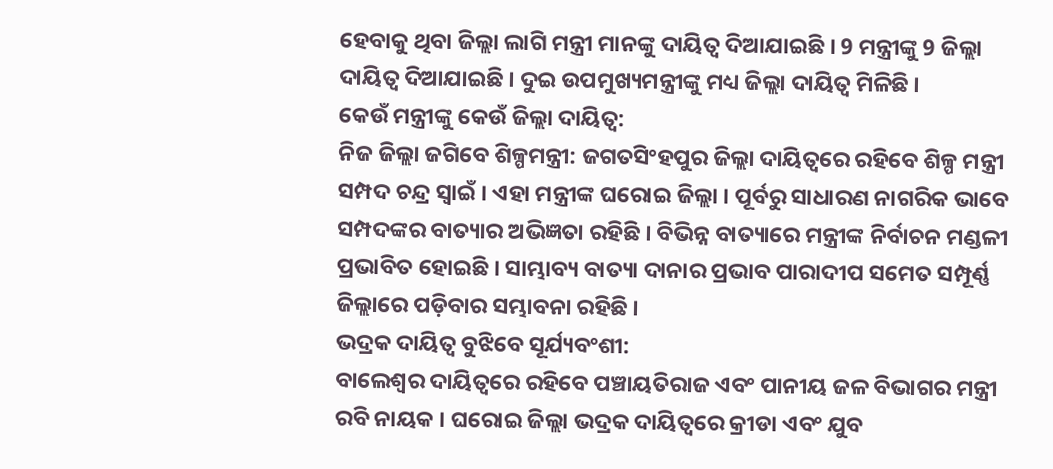ହେବାକୁ ଥିବା ଜିଲ୍ଲା ଲାଗି ମନ୍ତ୍ରୀ ମାନଙ୍କୁ ଦାୟିତ୍ବ ଦିଆଯାଇଛି । 9 ମନ୍ତ୍ରୀଙ୍କୁ 9 ଜିଲ୍ଲା ଦାୟିତ୍ବ ଦିଆଯାଇଛି । ଦୁଇ ଉପମୁଖ୍ୟମନ୍ତ୍ରୀଙ୍କୁ ମଧ୍ୟ ଜିଲ୍ଲା ଦାୟିତ୍ବ ମିଳିଛି ।
କେଉଁ ମନ୍ତ୍ରୀଙ୍କୁ କେଉଁ ଜିଲ୍ଲା ଦାୟିତ୍ବ:
ନିଜ ଜିଲ୍ଲା ଜଗିବେ ଶିଳ୍ପମନ୍ତ୍ରୀ: ଜଗତସିଂହପୁର ଜିଲ୍ଲା ଦାୟିତ୍ବରେ ରହିବେ ଶିଳ୍ପ ମନ୍ତ୍ରୀ ସମ୍ପଦ ଚନ୍ଦ୍ର ସ୍ବାଇଁ । ଏହା ମନ୍ତ୍ରୀଙ୍କ ଘରୋଇ ଜିଲ୍ଲା । ପୂର୍ବରୁ ସାଧାରଣ ନାଗରିକ ଭାବେ ସମ୍ପଦଙ୍କର ବାତ୍ୟାର ଅଭିଜ୍ଞତା ରହିଛି । ବିଭିନ୍ନ ବାତ୍ୟାରେ ମନ୍ତ୍ରୀଙ୍କ ନିର୍ବାଚନ ମଣ୍ଡଳୀ ପ୍ରଭାବିତ ହୋଇଛି । ସାମ୍ଭାବ୍ୟ ବାତ୍ୟା ଦାନାର ପ୍ରଭାବ ପାରାଦୀପ ସମେତ ସମ୍ପୂର୍ଣ୍ଣ ଜିଲ୍ଲାରେ ପଡ଼ିବାର ସମ୍ଭାବନା ରହିଛି ।
ଭଦ୍ରକ ଦାୟିତ୍ବ ବୁଝିବେ ସୂର୍ଯ୍ୟବଂଶୀ:
ବାଲେଶ୍ଵର ଦାୟିତ୍ବରେ ରହିବେ ପଞ୍ଚାୟତିରାଜ ଏବଂ ପାନୀୟ ଜଳ ବିଭାଗର ମନ୍ତ୍ରୀ ରବି ନାୟକ । ଘରୋଇ ଜିଲ୍ଲା ଭଦ୍ରକ ଦାୟିତ୍ବରେ କ୍ରୀଡା ଏବଂ ଯୁବ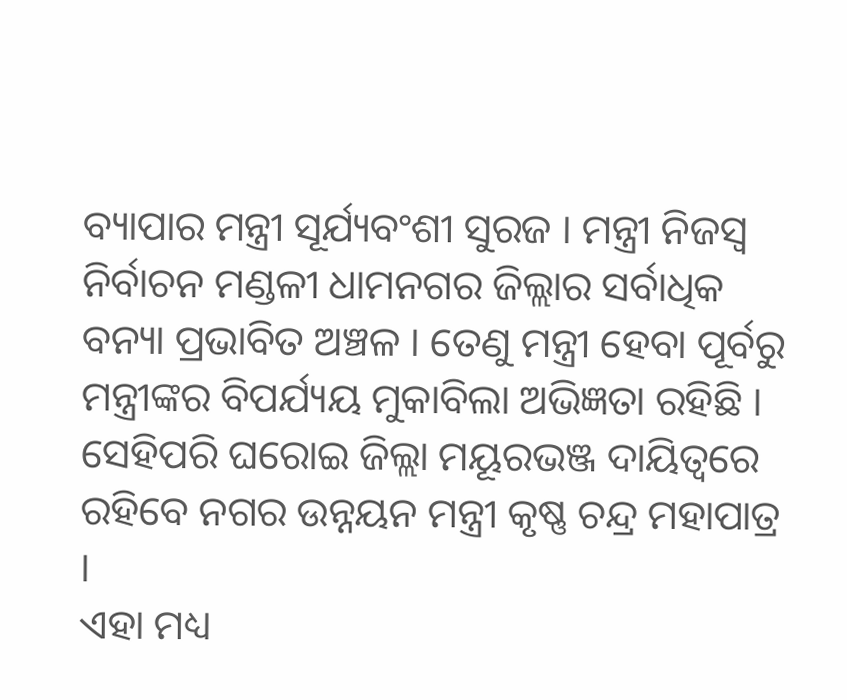ବ୍ୟାପାର ମନ୍ତ୍ରୀ ସୂର୍ଯ୍ୟବଂଶୀ ସୁରଜ । ମନ୍ତ୍ରୀ ନିଜସ୍ଵ ନିର୍ବାଚନ ମଣ୍ଡଳୀ ଧାମନଗର ଜିଲ୍ଲାର ସର୍ବାଧିକ ବନ୍ୟା ପ୍ରଭାବିତ ଅଞ୍ଚଳ । ତେଣୁ ମନ୍ତ୍ରୀ ହେବା ପୂର୍ବରୁ ମନ୍ତ୍ରୀଙ୍କର ବିପର୍ଯ୍ୟୟ ମୁକାବିଲା ଅଭିଜ୍ଞତା ରହିଛି । ସେହିପରି ଘରୋଇ ଜିଲ୍ଲା ମୟୂରଭଞ୍ଜ ଦାୟିତ୍ବରେ ରହିବେ ନଗର ଉନ୍ନୟନ ମନ୍ତ୍ରୀ କୃଷ୍ଣ ଚନ୍ଦ୍ର ମହାପାତ୍ର ।
ଏହା ମଧ୍ୟ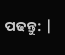ପଢନ୍ତୁ: |